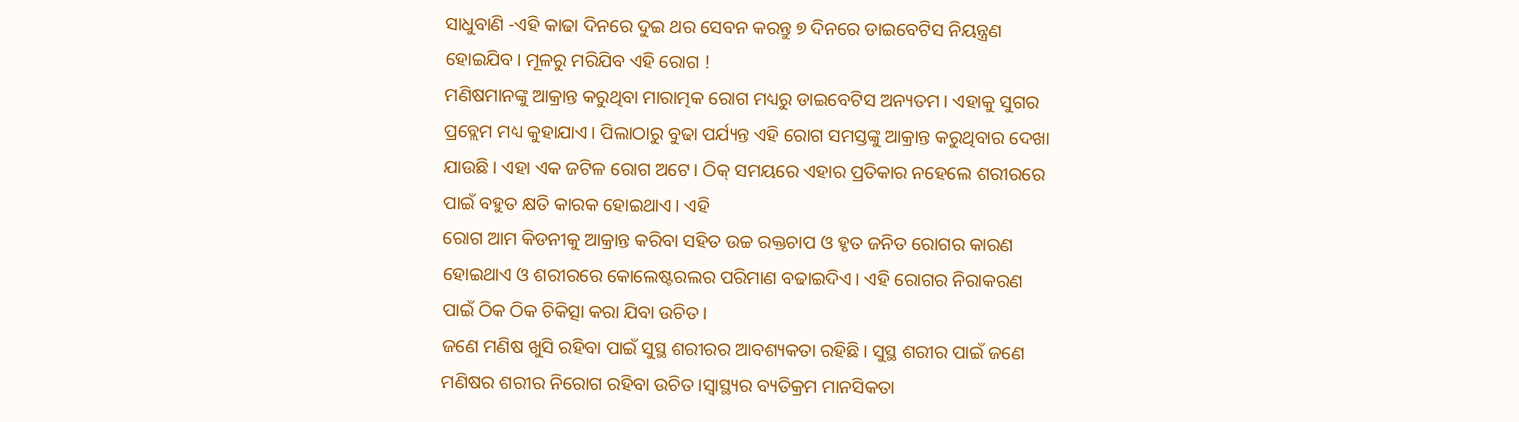ସାଧୁବାଣି -ଏହି କାଢା ଦିନରେ ଦୁଇ ଥର ସେବନ କରନ୍ତୁ ୭ ଦିନରେ ଡାଇବେଟିସ ନିୟନ୍ତ୍ରଣ ହୋଇଯିବ। ମୂଳରୁ ମରିଯିବ ଏହି ରୋଗ !
ମଣିଷମାନଙ୍କୁ ଆକ୍ରାନ୍ତ କରୁଥିବା ମାରାତ୍ମକ ରୋଗ ମଧ୍ୟରୁ ଡାଇବେଟିସ ଅନ୍ୟତମ। ଏହାକୁ ସୁଗର ପ୍ରବ୍ଲେମ ମଧ୍ୟ କୁହାଯାଏ। ପିଲାଠାରୁ ବୁଢା ପର୍ଯ୍ୟନ୍ତ ଏହି ରୋଗ ସମସ୍ତଙ୍କୁ ଆକ୍ରାନ୍ତ କରୁଥିବାର ଦେଖା ଯାଉଛି। ଏହା ଏକ ଜଟିଳ ରୋଗ ଅଟେ। ଠିକ୍ ସମୟରେ ଏହାର ପ୍ରତିକାର ନହେଲେ ଶରୀରରେ ପାଇଁ ବହୁତ କ୍ଷତି କାରକ ହୋଇଥାଏ। ଏହି
ରୋଗ ଆମ କିଡନୀକୁ ଆକ୍ରାନ୍ତ କରିବା ସହିତ ଉଚ୍ଚ ରକ୍ତଚାପ ଓ ହୃତ ଜନିତ ରୋଗର କାରଣ ହୋଇଥାଏ ଓ ଶରୀରରେ କୋଲେଷ୍ଟରଲର ପରିମାଣ ବଢାଇଦିଏ। ଏହି ରୋଗର ନିରାକରଣ ପାଇଁ ଠିକ ଠିକ ଚିକିତ୍ସା କରା ଯିବା ଉଚିତ।
ଜଣେ ମଣିଷ ଖୁସି ରହିବା ପାଇଁ ସୁସ୍ଥ ଶରୀରର ଆବଶ୍ୟକତା ରହିଛି। ସୁସ୍ଥ ଶରୀର ପାଇଁ ଜଣେ ମଣିଷର ଶରୀର ନିରୋଗ ରହିବା ଉଚିତ।ସ୍ୱାସ୍ଥ୍ୟର ବ୍ୟତିକ୍ରମ ମାନସିକତା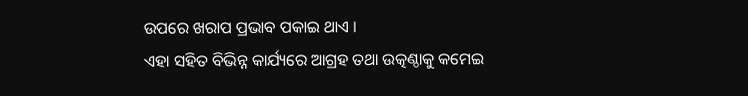ଉପରେ ଖରାପ ପ୍ରଭାବ ପକାଇ ଥାଏ ।
ଏହା ସହିତ ବିଭିନ୍ନ କାର୍ଯ୍ୟରେ ଆଗ୍ରହ ତଥା ଉତ୍କଣ୍ଠାକୁ କମେଇ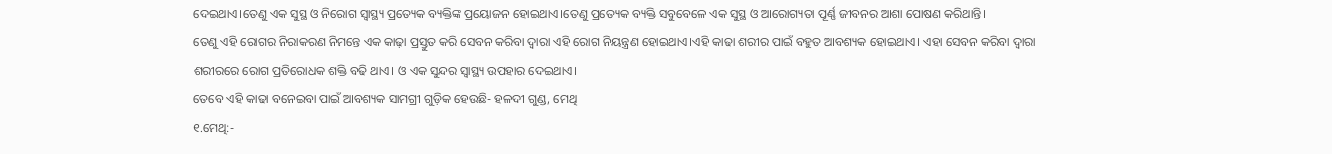ଦେଇଥାଏ।ତେଣୁ ଏକ ସୁସ୍ଥ ଓ ନିରୋଗ ସ୍ୱାସ୍ଥ୍ୟ ପ୍ରତ୍ୟେକ ବ୍ୟକ୍ତିଙ୍କ ପ୍ରୟୋଜନ ହୋଇଥାଏ।ତେଣୁ ପ୍ରତ୍ୟେକ ବ୍ୟକ୍ତି ସବୁବେଳେ ଏକ ସୁସ୍ଥ ଓ ଆରୋଗ୍ୟତା ପୂର୍ଣ୍ଣ ଜୀବନର ଆଶା ପୋଷଣ କରିଥାନ୍ତି।
ତେଣୁ ଏହି ରୋଗର ନିରାକରଣ ନିମନ୍ତେ ଏକ କାଢ଼ା ପ୍ରସ୍ତୁତ କରି ସେବନ କରିବା ଦ୍ୱାରା ଏହି ରୋଗ ନିୟନ୍ତ୍ରଣ ହୋଇଥାଏ।ଏହି କାଢା ଶରୀର ପାଇଁ ବହୁତ ଆବଶ୍ୟକ ହୋଇଥାଏ। ଏହା ସେବନ କରିବା ଦ୍ୱାରା ଶରୀରରେ ରୋଗ ପ୍ରତିରୋଧକ ଶକ୍ତି ବଢି ଥାଏ। ଓ ଏକ ସୁନ୍ଦର ସ୍ବାସ୍ଥ୍ୟ ଉପହାର ଦେଇଥାଏ।
ତେବେ ଏହି କାଢା ବନେଇବା ପାଇଁ ଆବଶ୍ୟକ ସାମଗ୍ରୀ ଗୁଡ଼ିକ ହେଉଛି- ହଳଦୀ ଗୁଣ୍ଡ, ମେଥି
୧.ମେଥି:-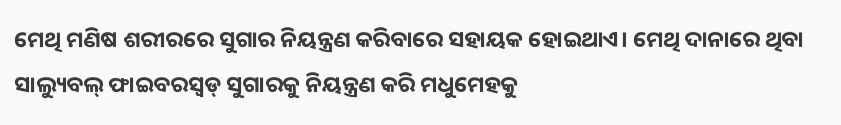ମେଥି ମଣିଷ ଶରୀରରେ ସୁଗାର ନିୟନ୍ତ୍ରଣ କରିବାରେ ସହାୟକ ହୋଇଥାଏ। ମେଥି ଦାନାରେ ଥିବା ସାଲ୍ୟୁବଲ୍ ଫାଇବରସ୍ବଡ୍ ସୁଗାରକୁ ନିୟନ୍ତ୍ରଣ କରି ମଧୁମେହକୁ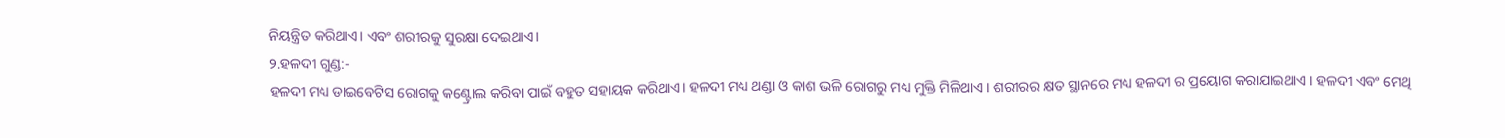ନିୟନ୍ତ୍ରିତ କରିଥାଏ। ଏବଂ ଶରୀରକୁ ସୁରକ୍ଷା ଦେଇଥାଏ।
୨.ହଳଦୀ ଗୁଣ୍ଡ:-
ହଳଦୀ ମଧ୍ୟ ଡାଇବେଟିସ ରୋଗକୁ କଣ୍ଟ୍ରୋଲ କରିବା ପାଇଁ ବହୁତ ସହାୟକ କରିଥାଏ। ହଳଦୀ ମଧ୍ୟ ଥଣ୍ଡା ଓ କାଶ ଭଳି ରୋଗରୁ ମଧ୍ୟ ମୁକ୍ତି ମିଳିଥାଏ । ଶରୀରର କ୍ଷତ ସ୍ଥାନରେ ମଧ୍ୟ ହଳଦୀ ର ପ୍ରୟୋଗ କରାଯାଇଥାଏ । ହଳଦୀ ଏବଂ ମେଥି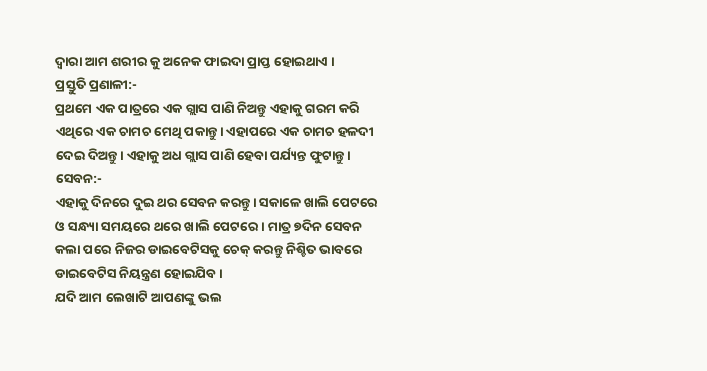ଦ୍ବାରା ଆମ ଶରୀର କୁ ଅନେକ ଫାଇଦା ପ୍ରାପ୍ତ ହୋଇଥାଏ ।
ପ୍ରସ୍ତୁତି ପ୍ରଣାଳୀ:-
ପ୍ରଥମେ ଏକ ପାତ୍ରରେ ଏକ ଗ୍ଲାସ ପାଣି ନିଅନ୍ତୁ ଏହାକୁ ଗରମ କରି ଏଥିରେ ଏକ ଚାମଚ ମେଥି ପକାନ୍ତୁ। ଏହାପରେ ଏକ ଚାମଚ ହଳଦୀ ଦେଇ ଦିଅନ୍ତୁ। ଏହାକୁ ଅଧ ଗ୍ଲାସ ପାଣି ହେବା ପର୍ଯ୍ୟନ୍ତ ଫୁଟାନ୍ତୁ।
ସେବନ:-
ଏହାକୁ ଦିନରେ ଦୁଇ ଥର ସେବନ କରନ୍ତୁ। ସକାଳେ ଖାଲି ପେଟରେ ଓ ସନ୍ଧ୍ୟା ସମୟରେ ଥରେ ଖାଲି ପେଟରେ। ମାତ୍ର ୭ଦିନ ସେବନ କଲା ପରେ ନିଜର ଡାଇବେଟିସକୁ ଚେକ୍ କରନ୍ତୁ ନିଶ୍ଚିତ ଭାବରେ ଡାଇବେଟିସ ନିୟନ୍ତ୍ରଣ ହୋଇଯିବ।
ଯଦି ଆମ ଲେଖାଟି ଆପଣଙ୍କୁ ଭଲ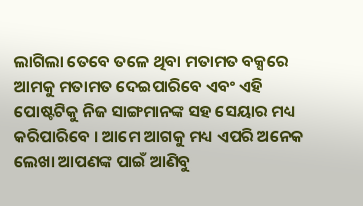ଲାଗିଲା ତେବେ ତଳେ ଥିବା ମତାମତ ବକ୍ସରେ ଆମକୁ ମତାମତ ଦେଇପାରିବେ ଏବଂ ଏହି ପୋଷ୍ଟଟିକୁ ନିଜ ସାଙ୍ଗମାନଙ୍କ ସହ ସେୟାର ମଧ୍ୟ କରିପାରିବେ । ଆମେ ଆଗକୁ ମଧ୍ୟ ଏପରି ଅନେକ ଲେଖା ଆପଣଙ୍କ ପାଇଁ ଆଣିବୁ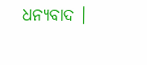ଧନ୍ୟବାଦ ।